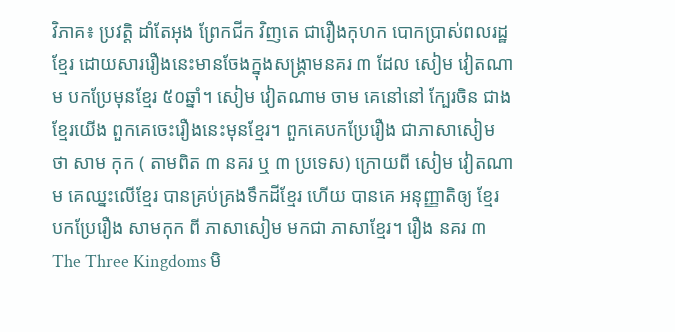វិភាគ៖ ប្រវត្តិ ដាំតែអុង ព្រែកជីក វិញតេ ជារឿងកុហក បោកប្រាស់ពលរដ្ឋខ្មែរ ដោយសាររឿងនេះមានចែងក្នុងសង្រ្គាមនគរ ៣ ដែល សៀម វៀតណាម បកប្រែមុនខ្មែរ ៥០ឆ្នាំ។ សៀម វៀតណាម ចាម គេនៅនៅ ក្បែរចិន ជាង ខ្មែរយើង ពួកគេចេះរឿងនេះមុនខ្មែរ។ ពួកគេបកប្រែរឿង ជាភាសាសៀម ថា សាម កុក ( តាមពិត ៣ នគរ ឬ ៣ ប្រទេស) ក្រោយពី សៀម វៀតណាម គេឈ្នះលើខ្មែរ បានគ្រប់គ្រងទឹកដីខ្មែរ ហើយ បានគេ អនុញ្ញាតិឲ្យ ខ្មែរ បកប្រែរឿង សាមកុក ពី ភាសាសៀម មកជា ភាសាខ្មែរ។ រឿង នគរ ៣ The Three Kingdoms មិ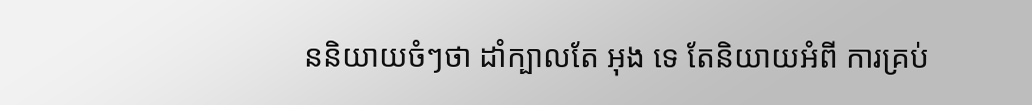ននិយាយចំៗថា ដាំក្បាលតែ អុង ទេ តែនិយាយអំពី ការគ្រប់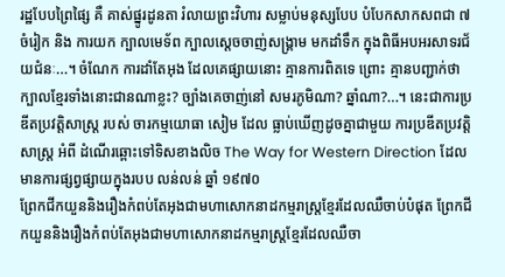រដ្ឋបែបព្រៃផ្សៃ គឺ គាស់ផ្នូរដូនតា រំលាយព្រះវិហារ សម្លាប់មនុស្សបែប បំបែកសាកសពជា ៧ ចំរៀក និង ការយក ក្បាលមេទ័ព ក្បាលស្តេចចាញ់សង្រ្គាម មកដាំទឹក ក្នុងពិធីអបអរសាទរជ័យជំនៈ...។ ចំណែក ការដាំតែអុង ដែលគេផ្សាយនោះ គ្មានការពិតទេ ព្រោះ គ្មានបញ្ជាក់ថា ក្បាលខ្មែរទាំងនោះជានណាខ្លះ? ច្បាំងគេចាញ់នៅ សមរភូមិណា? ឆ្នាំណា?...។ នេះជាការប្រឌីតប្រវត្តិសាស្រ្ត របស់ ចារកម្មយោធា សៀម ដែល ធ្លាប់ឃើញដូចគ្នាជាមួយ ការប្រឌីតប្រវត្តិសាស្រ្ត អំពី ដំណើរឆ្ពោះទៅទិសខាងលិច The Way for Western Direction ដែល មានការផ្សព្វផ្សាយក្នុងរបប លន់លន់ ឆ្នាំ ១៩៧០
ព្រែកជីកយួននិងរឿងកំពប់តែអុងជាមហាសោកនាដកម្មរាស្ត្រខ្មែរដែលឈឺចាប់បំផុត ព្រែកជីកយួននិងរឿងកំពប់តែអុងជាមហាសោកនាដកម្មរាស្ត្រខ្មែរដែលឈឺចា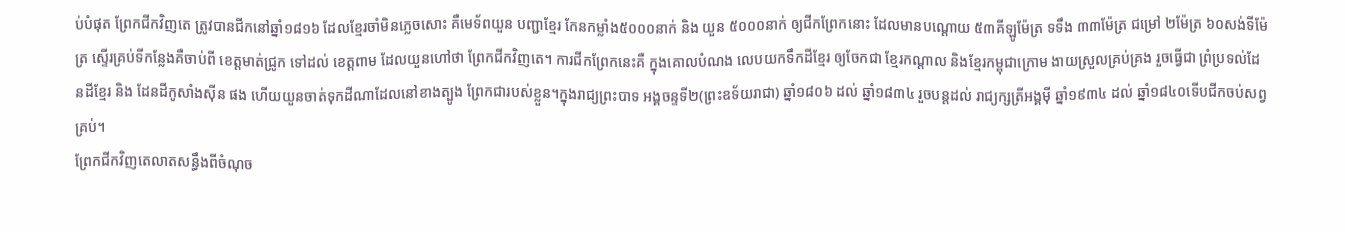ប់បំផុត ព្រែកជីកវិញតេ ត្រូវបានជីកនៅឆ្នាំ១៨១៦ ដែលខ្មែរចាំមិនភ្លេចសោះ គឺមេទ័ពយួន បញ្ជាខ្មែរ កែនកម្លាំង៥០០០នាក់ និង យួន ៥០០០នាក់ ឲ្យជីកព្រែកនោះ ដែលមានបណ្ដោយ ៥៣គីឡូម៉ែត្រ ទទឹង ៣៣ម៉ែត្រ ជម្រៅ ២ម៉ែត្រ ៦០សង់ទីម៉ែត្រ ស្ទើរគ្រប់ទីកន្លែងគឺចាប់ពី ខេត្តមាត់ជ្រូក ទៅដល់ ខេត្តពាម ដែលយួនហៅថា ព្រែកជីកវិញតេ។ ការជីកព្រែកនេះគឺ ក្នុងគោលបំណង លេបយកទឹកដីខ្មែរ ឲ្យចែកជា ខ្មែរកណ្ដាល និងខ្មែរកម្ពុជាក្រោម ងាយស្រួលគ្រប់គ្រង រួចធ្វើជា ព្រំប្រទល់ដែនដីខ្មែរ និង ដែនដីកូសាំងស៊ីន ផង ហើយយួនចាត់ទុកដីណាដែលនៅខាងត្បូង ព្រែកជារបស់ខ្លួន។ក្នុងរាជ្យព្រះបាទ អង្គចន្ទទី២(ព្រះឧទ័យរាជា) ឆ្នាំ១៨០៦ ដល់ ឆ្នាំ១៨៣៤ រួចបន្តដល់ រាជ្យក្សត្រីអង្គម៉ី ឆ្នាំ១៩៣៤ ដល់ ឆ្នាំ១៨៤០ទើបជីកចប់សព្វគ្រប់។
ព្រែកជីកវិញតេលាតសន្ធឹងពីចំណុច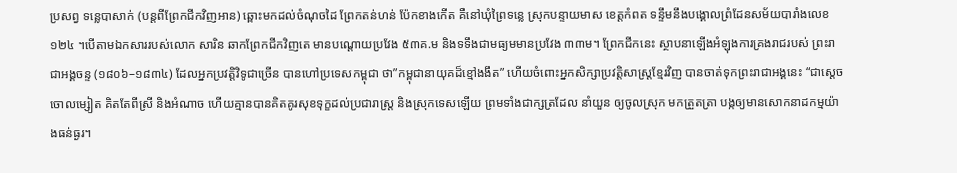ប្រសព្វ ទន្លេបាសាក់ (បន្តពីព្រែកជីកវិញអាន) ឆ្ពោះមកដល់ចំណុចដៃ ព្រែកតន់ហន់ ប៉ែកខាងកើត គឺនៅឃុំព្រៃទន្លេ ស្រុកបន្ទាយមាស ខេត្តកំពត ទន្ទឹមនឹងបង្គោលព្រំដែនសម័យបារាំងលេខ ១២៤ ។បើតាមឯកសាររបស់លោក សារិន ឆាកព្រែកជីកវិញតេ មានបណ្តោយប្រវែង ៥៣គ.ម និងទទឹងជាមធ្យមមានប្រវែង ៣៣ម។ ព្រែកជីកនេះ ស្ថាបនាឡើងអំឡុងការគ្រងរាជរបស់ ព្រះរាជាអង្គចន្ទ (១៨០៦–១៨៣៤) ដែលអ្នកប្រវត្តិវិទូជាច្រើន បានហៅប្រទេសកម្ពុជា ថា”កម្ពុជានាយុគដ៏ខ្មៅងងឹត” ហើយចំពោះអ្នកសិក្សាប្រវត្តិសាស្ត្រខ្មែរវិញ បានចាត់ទុកព្រះរាជាអង្គនេះ “ជាស្តេចចោលម្សៀត គិតតែពីស្រី និងអំណាច ហើយគ្មានបានគិតគូរសុខទុក្ខដល់ប្រជារាស្ត្រ និងស្រុកទេសឡើយ ព្រមទាំងជាក្សត្រដែល នាំយួន ឲ្យចូលស្រុក មកត្រួតត្រា បង្កឲ្យមានសោកនាដកម្មយ៉ាងធន់ធ្ងរ។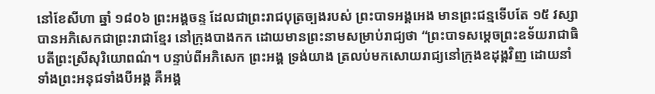នៅខែសីហា ឆ្នាំ ១៨០៦ ព្រះអង្គចន្ទ ដែលជាព្រះរាជបុត្រច្បងរបស់ ព្រះបាទអង្គអេង មានព្រះជន្មទើបតែ ១៥ វស្សា បានអភិសេកជាព្រះរាជាខ្មែរ នៅក្រុងបាងកក ដោយមានព្រះនាមសម្រាប់រាជ្យថា “ព្រះបាទសម្ដេចព្រះឧទ័យរាជាធិបតីព្រះស្រីសុរិយោពណ៌។ បន្ទាប់ពីអភិសេក ព្រះអង្គ ទ្រង់យាង ត្រលប់មកសោយរាជ្យនៅក្រុងឧដុង្គវិញ ដោយនាំទាំងព្រះអនុជទាំងបីអង្គ គឺអង្គ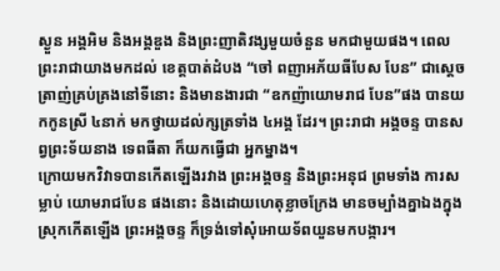ស្ងួន អង្គអិម និងអង្គឌួង និងព្រះញាតិវង្សមួយចំនួន មកជាមួយផង។ ពេលព្រះរាជាយាងមកដល់ ខេត្តបាត់ដំបង “ចៅ ពញាអភ័យធីបែស បែន” ជាស្តេចត្រាញ់គ្រប់គ្រងនៅទីនោះ និងមានងារជា “ឧកញ៉ាយោមរាជ បែន”ផង បានយកកូនស្រី ៤នាក់ មកថ្វាយដល់ក្សត្រទាំង ៤អង្គ ដែរ។ ព្រះរាជា អង្គចន្ទ បានសព្វព្រះទ័យនាង ទេពធីតា ក៏យកធ្វើជា អ្នកម្នាង។
ក្រោយមកវិវាទបានកើតឡើងរវាង ព្រះអង្គចន្ទ និងព្រះអនុជ ព្រមទាំង ការសម្លាប់ យោមរាជបែន ផងនោះ និងដោយហេតុខ្លាចក្រែង មានចម្បាំងគ្នាឯងក្នុងស្រុកកើតឡើង ព្រះអង្គចន្ទ ក៏ទ្រង់ទៅសុំអោយទ័ពយួនមកបង្ការ។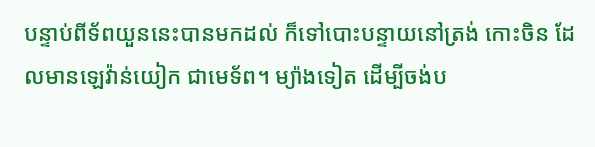បន្ទាប់ពីទ័ពយួននេះបានមកដល់ ក៏ទៅបោះបន្ទាយនៅត្រង់ កោះចិន ដែលមានឡេវ៉ាន់យៀក ជាមេទ័ព។ ម្យ៉ាងទៀត ដើម្បីចង់ប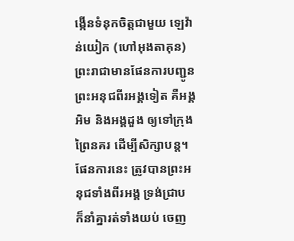ង្កើនទំនុកចិត្តជាមួយ ឡេវ៉ាន់យៀក (ហៅអុងតាគុន) ព្រះរាជាមានផែនការបញ្ជូន ព្រះអនុជពីរអង្គទៀត គឺអង្គអិម និងអង្គដួង ឲ្យទៅក្រុងព្រៃនគរ ដើម្បីសិក្សាបន្ត។ ផែនការនេះ ត្រូវបានព្រះអនុជទាំងពីរអង្គ ទ្រង់ជ្រាប ក៏នាំគ្នារត់ទាំងយប់ ចេញ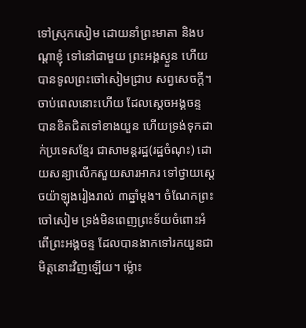ទៅស្រុកសៀម ដោយនាំព្រះមាតា និងបណ្ដាខ្ញុំ ទៅនៅជាមួយ ព្រះអង្គស្ងួន ហើយបានទូលព្រះចៅសៀមជ្រាប សព្វសេចក្តី។
ចាប់ពេលនោះហើយ ដែលស្តេចអង្គចន្ទ បានខិតជិតទៅខាងយួន ហើយទ្រង់ទុកដាក់ប្រទេសខ្មែរ ជាសាមន្ដរដ្ឋ(រដ្ឋចំណុះ) ដោយសន្យាលើកសួយសារអាករ ទៅថ្វាយស្ដេចយ៉ាឡុងរៀងរាល់ ៣ឆ្នាំម្ដង។ ចំណែកព្រះចៅសៀម ទ្រង់មិនពេញព្រះទ័យចំពោះអំពើព្រះអង្គចន្ទ ដែលបានងាកទៅរកយួនជាមិត្ដនោះវិញឡើយ។ ម៉្លោះ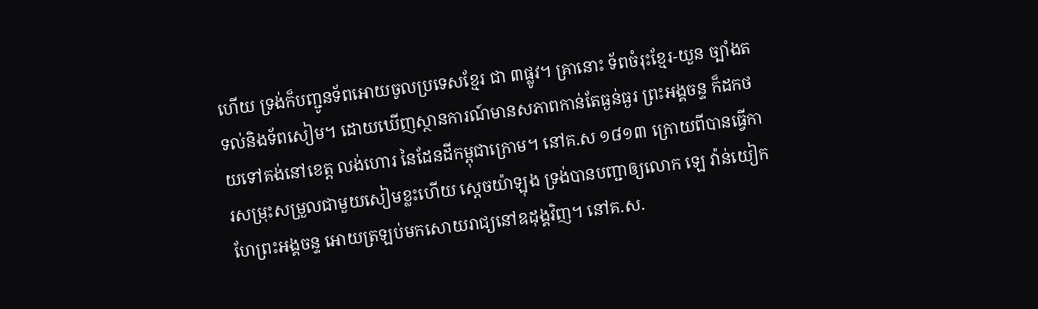ហើយ ទ្រង់ក៏បញ្ជូនទ័ពអោយចូលប្រទេសខ្មែរ ជា ៣ផ្លូវ។ គ្រានោះ ទ័ពចំរុះខ្មែរ-យួន ច្បាំងតទល់និងទ័ពសៀម។ ដោយឃើញស្ថានការណ៍មានសភាពកាន់តែធ្ងន់ធ្ងរ ព្រះអង្គចន្ទ ក៏ដកថយទៅគង់នៅខេត្ត លង់ហោរ នៃដែនដីកម្ពុជាក្រោម។ នៅគ.ស ១៨១៣ ក្រោយពីបានធ្វើការសម្រុះសម្រួលជាមួយសៀមខ្លះហើយ ស្ដេចយ៉ាឡុង ទ្រង់បានបញ្ជាឲ្យលោក ឡេ វ៉ាន់យៀក ហែព្រះអង្គចន្ទ អោយត្រឡប់មកសោយរាជ្យនៅឧដុង្គវិញ។ នៅគ.ស.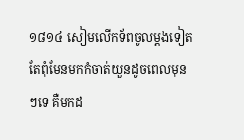១៨១៤ សៀមលើកទ័ពចូលម្ដងទៀត តែពុំមែនមកកំចាត់យួនដូចពេលមុនៗទេ គឺមកដ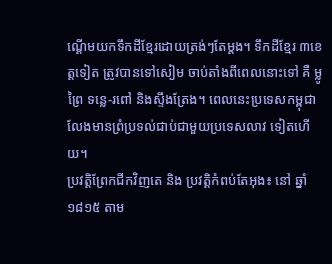ណ្ដើមយកទឹកដីខ្មែរដោយត្រង់ៗតែម្ដង។ ទឹកដីខ្មែរ ៣ខេត្ដទៀត ត្រូវបានទៅសៀម ចាប់តាំងពីពេលនោះទៅ គឺ ម្លូព្រៃ ទន្លេ-រពៅ និងស្ទឹងត្រែង។ ពេលនេះប្រទេសកម្ពុជា លែងមានព្រំប្រទល់ជាប់ជាមួយប្រទេសលាវ ទៀតហើយ។
ប្រវត្តិព្រែកជីកវិញតេ និង ប្រវត្តិកំពប់តែអុង៖ នៅ ឆ្នាំ ១៨១៥ តាម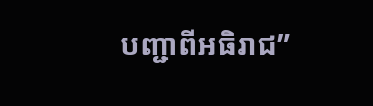បញ្ជាពីអធិរាជ”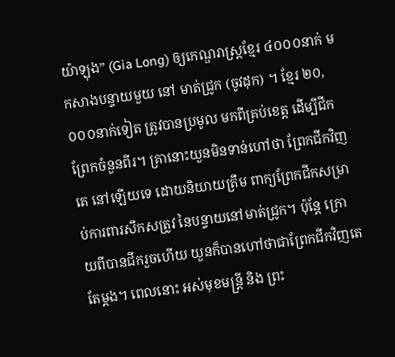យ៉ាឡុង” (Gia Long) ឲ្យកេណ្ឌរាស្ត្រខ្មែរ ៤០០០នាក់ មកសាងបន្ទាយមួយ នៅ មាត់ជ្រូក (ចូវដុក) ។ ខ្មែរ ២០,០០០នាក់ទៀត ត្រូវបានប្រមូល មកពីគ្រប់ខេត្ត ដើម្បីជីកព្រែកចំនួនពីរ។ គ្រានោះយួនមិនទាន់ហៅថា ព្រែកជីកវិញតេ នៅឡើយទេ ដោយនិយាយត្រឹម ពាក្យព្រែកជីកសម្រាប់ការពារសឹកសត្រូវ នៃបន្ទាយនៅមាត់ជ្រូក។ ប៉ុន្តែ ក្រោយពីបានជីករួចហើយ យួនក៏បានហៅថាជាព្រែកជីកវិញតេតែម្តង។ ពេលនោះ អស់មុខមន្ត្រី និង ព្រះ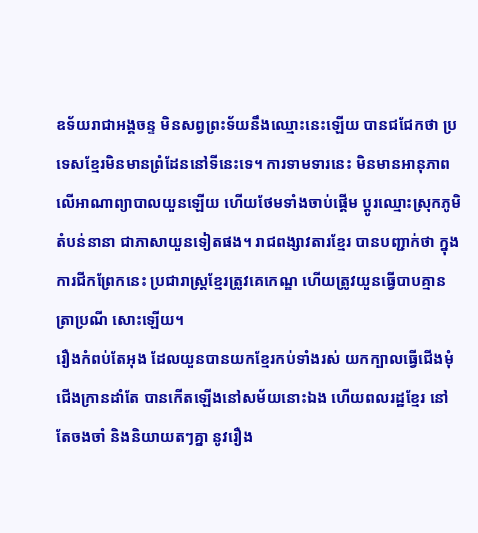ឧទ័យរាជាអង្គចន្ទ មិនសព្វព្រះទ័យនឹងឈ្មោះនេះឡើយ បានជជែកថា ប្រទេសខ្មែរមិនមានព្រំដែននៅទីនេះទេ។ ការទាមទារនេះ មិនមានអានុភាព លើអាណាព្យាបាលយួនឡើយ ហើយថែមទាំងចាប់ផ្តើម ប្តូរឈ្មោះស្រុកភូមិ តំបន់នានា ជាភាសាយួនទៀតផង។ រាជពង្សាវតារខ្មែរ បានបញ្ជាក់ថា ក្នុងការជីកព្រែកនេះ ប្រជារាស្រ្ដខ្មែរត្រូវគេកេណ្ឌ ហើយត្រូវយួនធ្វើបាបគ្មានត្រាប្រណី សោះឡើយ។
រឿងកំពប់តែអុង ដែលយួនបានយកខ្មែរកប់ទាំងរស់ យកក្បាលធ្វើជើងមុំជើងក្រានដាំតែ បានកើតឡើងនៅសម័យនោះឯង ហើយពលរដ្ឋខ្មែរ នៅតែចងចាំ និងនិយាយតៗគ្នា នូវរឿង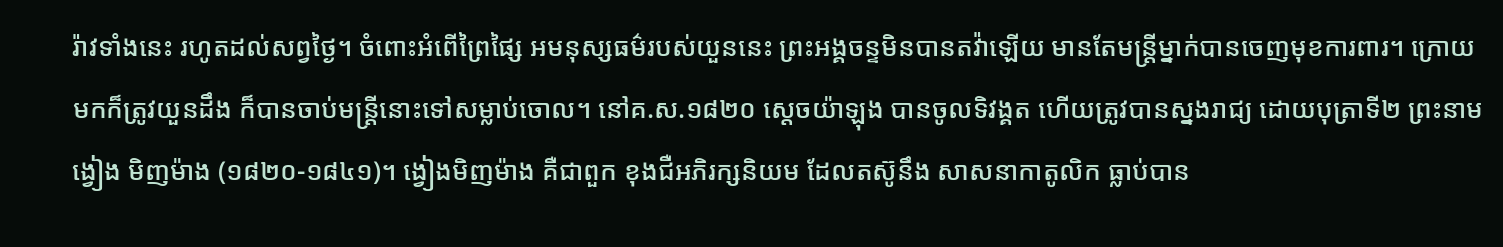រ៉ាវទាំងនេះ រហូតដល់សព្វថ្ងៃ។ ចំពោះអំពើព្រៃផ្សៃ អមនុស្សធម៌របស់យួននេះ ព្រះអង្គចន្ទមិនបានតវ៉ាឡើយ មានតែមន្រ្ដីម្នាក់បានចេញមុខការពារ។ ក្រោយមកក៏ត្រូវយួនដឹង ក៏បានចាប់មន្រ្ដីនោះទៅសម្លាប់ចោល។ នៅគ.ស.១៨២០ ស្តេចយ៉ាឡុង បានចូលទិវង្គត ហើយត្រូវបានស្នងរាជ្យ ដោយបុត្រាទី២ ព្រះនាម ង្វៀង មិញម៉ាង (១៨២០-១៨៤១)។ ង្វៀងមិញម៉ាង គឺជាពួក ខុងជឺអភិរក្សនិយម ដែលតស៊ូនឹង សាសនាកាតូលិក ធ្លាប់បាន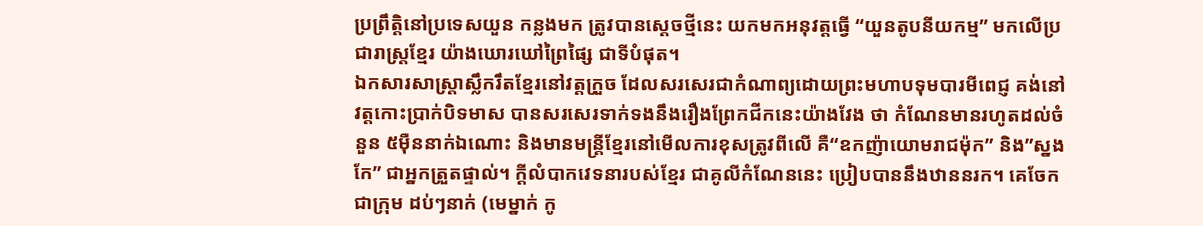ប្រព្រឹត្តិនៅប្រទេសយួន កន្លងមក ត្រូវបានស្តេចថ្មីនេះ យកមកអនុវត្តធ្វើ “យួនតូបនីយកម្ម” មកលើប្រជារាស្ត្រខ្មែរ យ៉ាងឃោរឃៅព្រៃផ្សៃ ជាទីបំផុត។
ឯកសារសាស្ត្រាស្លឹករឹតខ្មែរនៅវត្តក្រួច ដែលសរសេរជាកំណាព្យដោយព្រះមហាបទុមបារមីពេជ្ញ គង់នៅវត្តកោះប្រាក់បិទមាស បានសរសេរទាក់ទងនឹងរឿងព្រែកជីកនេះយ៉ាងវែង ថា កំណែនមានរហូតដល់ចំនួន ៥ម៉ឺននាក់ឯណោះ និងមានមន្ត្រីខ្មែរនៅមើលការខុសត្រូវពីលើ គឺ“ឧកញ៉ាយោមរាជម៉ុក” និង”ស្នងកែ” ជាអ្នកត្រួតផ្ទាល់។ ក្ដីលំបាកវេទនារបស់ខ្មែរ ជាគូលីកំណែននេះ ប្រៀបបាននឹងឋាននរក។ គេចែកជាក្រុម ដប់ៗនាក់ (មេម្នាក់ កូ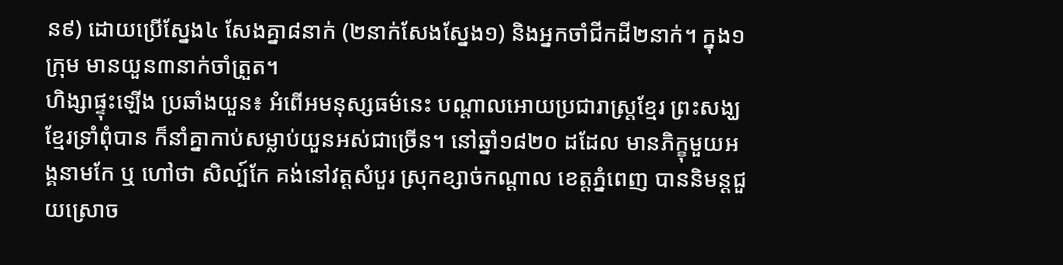ន៩) ដោយប្រើស្នែង៤ សែងគ្នា៨នាក់ (២នាក់សែងស្នែង១) និងអ្នកចាំជីកដី២នាក់។ ក្នុង១ក្រុម មានយួន៣នាក់ចាំត្រួត។
ហិង្សាផ្ទុះឡើង ប្រឆាំងយួន៖ អំពើអមនុស្សធម៌នេះ បណ្ដាលអោយប្រជារាស្រ្ដខ្មែរ ព្រះសង្ឃខ្មែរទ្រាំពុំបាន ក៏នាំគ្នាកាប់សម្លាប់យួនអស់ជាច្រើន។ នៅឆ្នាំ១៨២០ ដដែល មានភិក្ខុមួយអង្គនាមកែ ឬ ហៅថា សិល្ប៍កែ គង់នៅវត្ដសំបួរ ស្រុកខ្សាច់កណ្តាល ខេត្ដភ្នំពេញ បាននិមន្តជួយស្រោច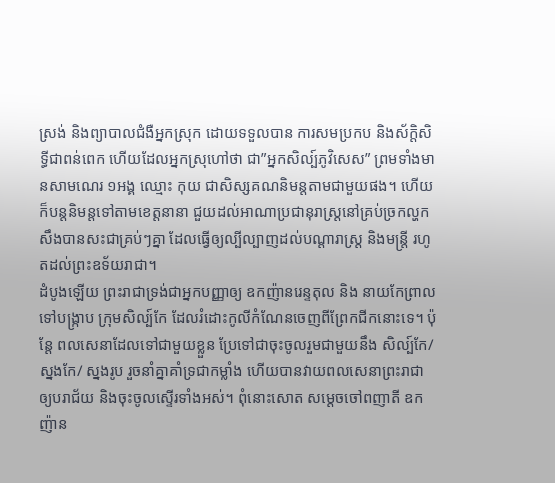ស្រង់ និងព្យាបាលជំងឺអ្នកស្រុក ដោយទទួលបាន ការសមប្រកប និងស័ក្តិសិទ្ធីជាពន់ពេក ហើយដែលអ្នកស្រុហៅថា ជា”អ្នកសិល្ប៍ភូវិសេស” ព្រមទាំងមានសាមណេរ ១អង្គ ឈ្មោះ កុយ ជាសិស្សគណនិមន្តតាមជាមួយផង។ ហើយក៏បន្តនិមន្តទៅតាមខេត្តនានា ជួយដល់អាណាប្រជានុរាស្រ្ដនៅគ្រប់ច្រកល្ហក សឹងបានសះជាគ្រប់ៗគ្នា ដែលធ្វើឲ្យល្បីល្បាញដល់បណ្តារាស្ត្រ និងមន្ត្រី រហូតដល់ព្រះឧទ័យរាជា។
ដំបូងឡើយ ព្រះរាជាទ្រង់ជាអ្នកបញ្ញាឲ្យ ឧកញ៉ានរេន្ទតុល និង នាយកែព្រាល ទៅបង្ក្រាប ក្រុមសិល្ប៍កែ ដែលរំដោះកូលីកំណែនចេញពីព្រែកជីកនោះទេ។ ប៉ុន្តែ ពលសេនាដែលទៅជាមួយខ្លួន ប្រែទៅជាចុះចូលរួមជាមួយនឹង សិល្ប៍កែ/ស្នងកែ/ ស្នងរូប រួចនាំគ្នាគាំទ្រជាកម្លាំង ហើយបានវាយពលសេនាព្រះរាជា ឲ្យបរាជ័យ និងចុះចូលស្ទើរទាំងអស់។ ពុំនោះសោត សម្ដេចចៅពញាតី ឧកញ៉ាន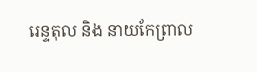រេន្ទតុល និង នាយកែព្រាល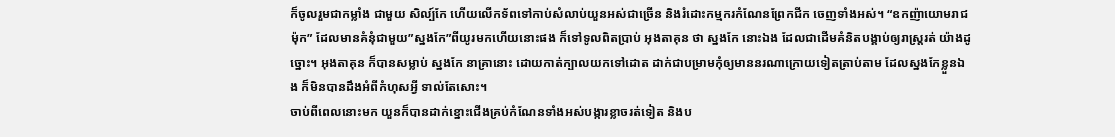ក៏ចូលរួមជាកម្លាំង ជាមួយ សិល្ប៍កែ ហើយលើកទ័ពទៅកាប់សំលាប់យួនអស់ជាច្រើន និងរំដោះកម្មករកំណែនព្រែកជីក ចេញទាំងអស់។ “ឧកញ៉ាយោមរាជម៉ុក” ដែលមានគំនុំជាមួយ”ស្នងកែ”ពីយូរមកហើយនោះផង ក៏ទៅទូលពិតប្រាប់ អុងតាគុន ថា ស្នងកែ នោះឯង ដែលជាដើមគំនិតបង្គាប់ឲ្យរាស្ត្ររត់ យ៉ាងដូច្នោះ។ អុងតាគុន ក៏បានសម្លាប់ ស្នងកែ នាគ្រានោះ ដោយកាត់ក្បាលយកទៅដោត ដាក់ជាបម្រាមកុំឲ្យមាននរណាក្រោយទៀតត្រាប់តាម ដែលស្នងកែខ្លួនឯង ក៏មិនបានដឹងអំពីកំហុសអ្វី ទាល់តែសោះ។
ចាប់ពីពេលនោះមក យួនក៏បានដាក់ខ្នោះជើងគ្រប់កំណែនទាំងអស់បង្ការខ្លាចរត់ទៀត និងប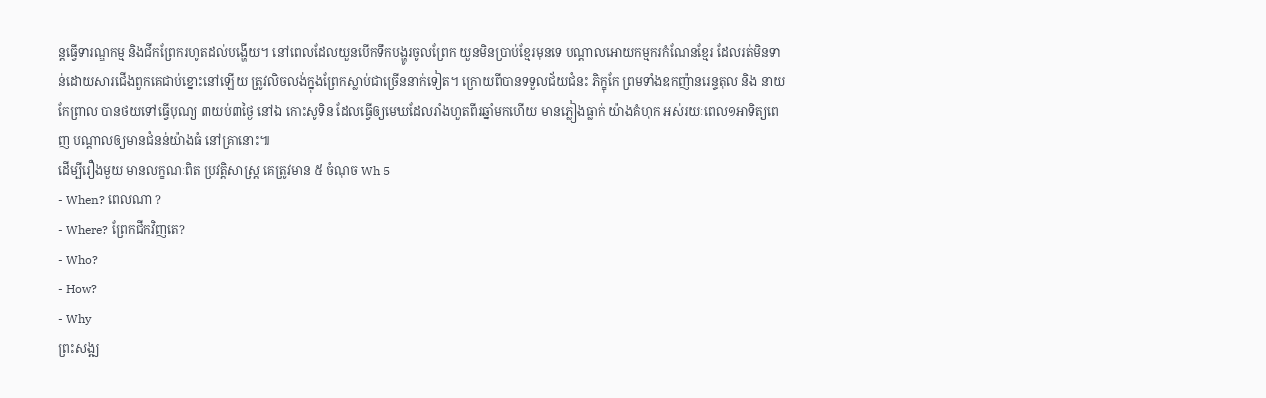ន្តធ្វើទារណ្ឌកម្ម និងជីកព្រែករហូតដល់បង្ហើយ។ នៅពេលដែលយួនបើកទឹកបង្ហូរចូលព្រែក យួនមិនប្រាប់ខ្មែរមុនទេ បណ្ដាលអោយកម្មករកំណែនខ្មែរ ដែលរត់មិនទាន់ដោយសារជើងពួកគេជាប់ខ្នោះនៅឡើយ ត្រូវលិចលង់ក្នុងព្រែកស្លាប់ជាច្រើននាក់ទៀត។ ក្រោយពីបានទទួលជ័យជំនះ ភិក្ខុកែ ព្រមទាំងឧកញ៉ានរេន្ទតុល និង នាយកែព្រាល បានថយទៅធ្វើបុណ្យ ៣យប់៣ថ្ងៃ នៅឯ កោះសូទិន ដែលធ្វើឲ្យមេឃដែលរាំងហួតពីរឆ្នាំមកហើយ មានភ្លៀងធ្លាក់ យ៉ាងគំហុក អស់រយៈពេល១អាទិត្យពេញ បណ្តាលឲ្យមានជំនន់យ៉ាងធំ នៅគ្រានោះ៕
ដើម្បីរឿងមួយ មានលក្ខណៈពិត ប្រវត្តិសាស្រ្ត គេត្រូវមាន ៥ ចំណុច Wh 5
- When? ពេលណា ?
- Where? ព្រែកជីកវិញតេ?
- Who?
- How?
- Why
ព្រះសង្ឍ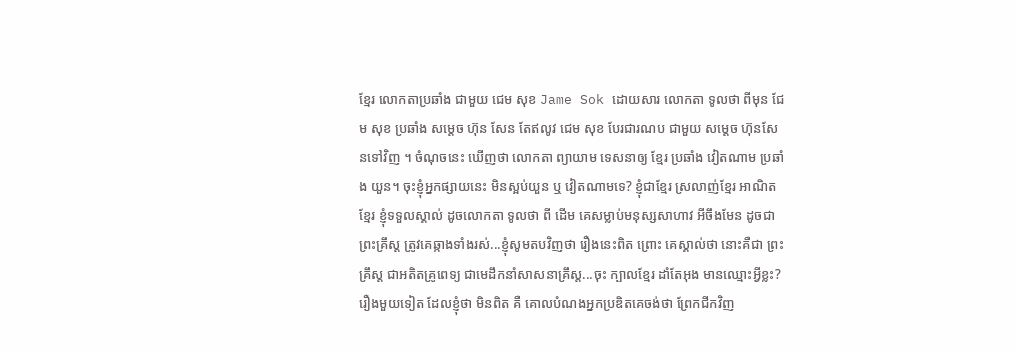ខ្មែរ លោកតាប្រឆាំង ជាមួយ ជេម សុខ Jame Sok ដោយសារ លោកតា ទូលថា ពីមុន ជែម សុខ ប្រឆាំង សម្តេច ហ៊ុន សែន តែឥលូវ ជេម សុខ បែរជារណប ជាមួយ សម្តេច ហ៊ុនសែនទៅវិញ ។ ចំណុចនេះ ឃើញថា លោកតា ព្យាយាម ទេសនាឲ្យ ខ្មែរ ប្រឆាំង វៀតណាម ប្រឆាំង យួន។ ចុះខ្ញុំអ្នកផ្សាយនេះ មិនស្អប់យួន ឬ វៀតណាមទេ? ខ្ញុំជាខ្មែរ ស្រលាញ់ខ្មែរ អាណិតខ្មែរ ខ្ញុំទទួលស្គាល់ ដូចលោកតា ទូលថា ពី ដើម គេសម្លាប់មនុស្សសាហាវ អីចឹងមែន ដូចជា ព្រះគ្រឹស្ត ត្រូវគេឆ្កាងទាំងរស់...ខ្ញុំសូមតបវិញថា រឿងនេះពិត ព្រោះ គេស្គាល់ថា នោះគឺជា ព្រះគ្រឹស្ត ជាអតិតគ្រូពេទ្យ ជាមេដឹកនាំសាសនាគ្រឹស្ត...ចុះ ក្បាលខ្មែរ ដាំតែអុង មានឈ្មោះអ្វីខ្លះ?
រឿងមួយទៀត ដែលខ្ញុំថា មិនពិត គឺ គោលបំណងអ្នកប្រឌិតគេចង់ថា ព្រែកជីកវិញ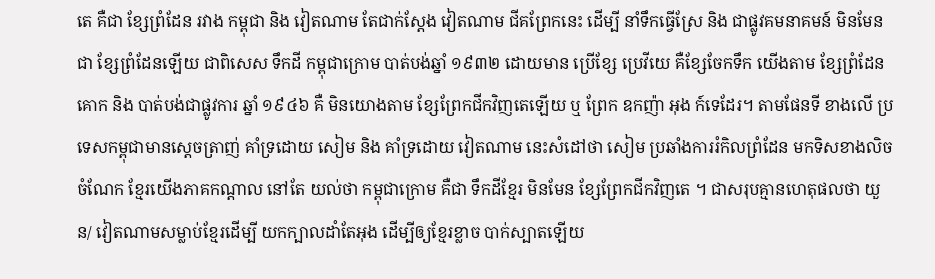តេ គឺជា ខ្សែព្រំដែន រវាង កម្ពុជា និង វៀតណាម តែជាក់ស្តែង វៀតណាម ជីគព្រែកនេះ ដើម្បី នាំទឹកធ្វើស្រែ និង ជាផ្លូវគមនាគមន៍ មិនមែនជា ខ្សែព្រំដែនឡើយ ជាពិសេស ទឹកដី កម្ពុជាក្រោម បាត់បង់ឆ្នាំ ១៩៣២ ដោយមាន ប្រើខ្សែ ប្រេវីយេ គឺខ្សែចែកទឹក យើងតាម ខ្សែព្រំដែនគោក និង បាត់បង់ជាផ្លូវការ ឆ្នាំ ១៩៤៦ គឺ មិនយោងតាម ខ្សែព្រែកជីកវិញតេឡើយ ឬ ព្រែក ឧកញ៉ា អុង ក៍ទេដែរ។ តាមផែនទី ខាងលើ ប្រទេសកម្ពុជាមានស្តេចត្រាញ់ គាំទ្រដោយ សៀម និង គាំទ្រដោយ វៀតណាម នេះសំដៅថា សៀម ប្រឆាំងការរំកិលព្រំដែន មកទិសខាងលិច ចំណែក ខ្មែរយើងភាគកណ្តាល នៅតែ យល់ថា កម្ពុជាក្រោម គឺជា ទឹកដីខ្មែរ មិនមែន ខ្សែព្រែកជីកវិញតេ ។ ជាសរុបគ្មានហេតុផលថា យួន/ វៀតណាមសម្លាប់ខ្មែរដើម្បី យកក្បាលដាំតែអុង ដើម្បីឲ្យខ្មែរខ្លាច បាក់ស្បាតឡើយ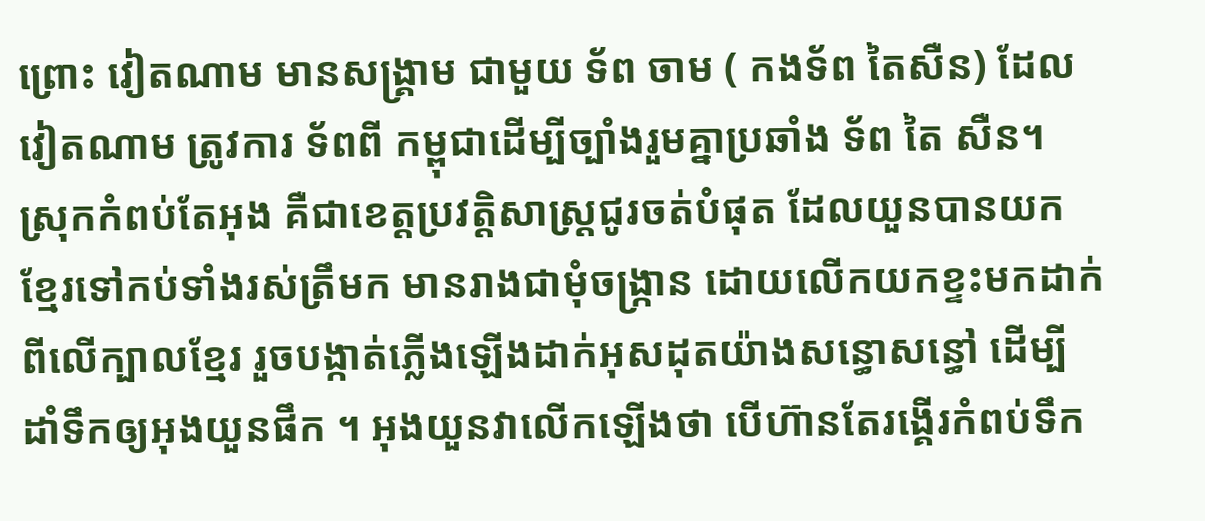ព្រោះ វៀតណាម មានសង្រ្គាម ជាមួយ ទ័ព ចាម ( កងទ័ព តៃសឺន) ដែល វៀតណាម ត្រូវការ ទ័ពពី កម្ពុជាដើម្បីច្បាំងរួមគ្នាប្រឆាំង ទ័ព តៃ សឺន។
ស្រុកកំពប់តែអុង គឺជាខេត្តប្រវត្តិសាស្ត្រជូរចត់បំផុត ដែលយួនបានយកខ្មែរទៅកប់ទាំងរស់ត្រឹមក មានរាងជាមុំចង្ក្រាន ដោយលើកយកខ្ទះមកដាក់ពីលើក្បាលខ្មែរ រួចបង្កាត់ភ្លើងឡើងដាក់អុសដុតយ៉ាងសន្ធោសន្ធៅ ដើម្បីដាំទឹកឲ្យអុងយួនផឹក ។ អុងយួនវាលើកឡើងថា បើហ៊ានតែរង្គើរកំពប់ទឹក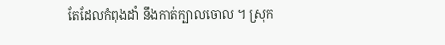តែដែលកំពុងដាំ នឹងកាត់ក្បាលចោល ។ ស្រុក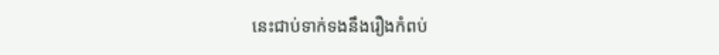នេះជាប់ទាក់ទងនឹងរឿងកំពប់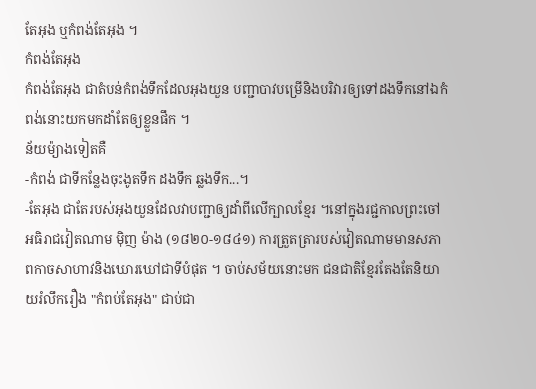តែអុង ឬកំពង់តែអុង ។
កំពង់តែអុង
កំពង់តែអុង ជាតំបន់កំពង់ទឹកដែលអុងយួន បញ្ជាបាវបម្រើនិងបរិវារឲ្យទៅដងទឹកនៅឯកំពង់នោះយកមកដាំតែឲ្យខ្លួនផឹក ។
ន័យម៉្យាងទៀតគឺ
-កំពង់ ជាទីកន្លែងចុះងូតទឹក ដងទឹក ឆ្លងទឹក...។
-តែអុង ជាតែរបស់អុងយួនដែលវាបញ្ជាឲ្យដាំពីលើក្បាលខ្មែរ ។នៅក្នុងរជ្ជកាលព្រះចៅអធិរាជវៀតណាម ម៉ិញ ម៉ាង (១៨២០-១៨៤១) ការត្រួតត្រារបស់វៀតណាមមានសភាពកាចសាហាវនិងឃោរឃៅជាទីបំផុត ។ ចាប់សម័យនោះមក ជនជាតិខ្មែរតែងតែនិយាយរំលឹករឿង "កំពប់តែអុង" ជាប់ជា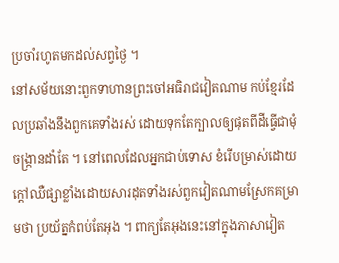ប្រចាំរហូតមកដល់សព្វថ្ងៃ ។
នៅសម័យនោះពួកទាហានព្រះចៅអធិរាជវៀតណាម កប់ខ្មែរដែលប្រឆាំងនឹងពួកគេទាំងរស់ ដោយទុកតែក្បាលឲ្យផុតពីដីធ្វើជាមុំចង្ក្រានដាំតែ ។ នៅពេលដែលអ្នកជាប់ទោស ខំរើបម្រាស់ដោយក្ដៅឈឺផ្សាខ្លាំងដោយសារដុតទាំងរស់ពួកវៀតណាមស្រែកគម្រាមថា ប្រយ័ត្នកំពប់តែអុង ។ ពាក្យតែអុងនេះនៅក្នុងភាសាវៀត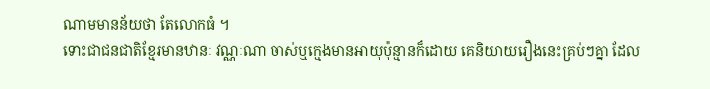ណាមមានន័យថា តែលោកធំ ។
ទោះជាជនជាតិខ្មែរមានឋានៈ វណ្ណៈណា ចាស់ឬក្មេងមានអាយុប៉ុន្មានក៏ដោយ គេនិយាយរឿងនេះគ្រប់ៗគ្នា ដែល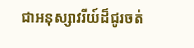ជាអនុស្សាវរីយ៍ដ៏ជូរចត់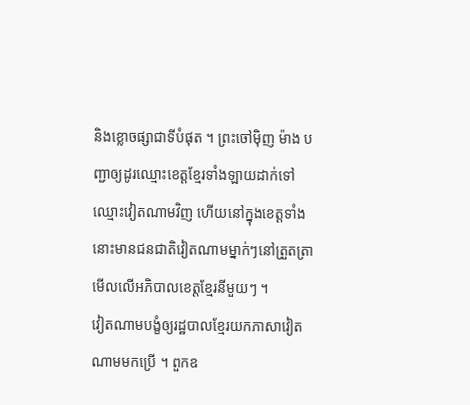និងខ្លោចផ្សាជាទីបំផុត ។ ព្រះចៅម៉ិញ ម៉ាង បញ្ជាឲ្យដូរឈ្មោះខេត្តខ្មែរទាំងឡាយដាក់ទៅឈ្មោះវៀតណាមវិញ ហើយនៅក្នុងខេត្តទាំងនោះមានជនជាតិវៀតណាមម្នាក់ៗនៅត្រួតត្រាមើលលើអភិបាលខេត្តខ្មែរនីមួយៗ ។
វៀតណាមបង្ខំឲ្យរដ្ឋបាលខ្មែរយកភាសាវៀតណាមមកប្រើ ។ ពួកឧ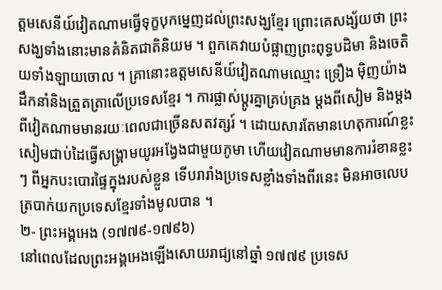ត្ដមសេនីយ៍វៀតណាមធ្វើទុក្ខបុកម្នេញដល់ព្រះសង្ឃខ្មែរ ព្រោះគេសង្ស័យថា ព្រះសង្ឃទាំងនោះមានគំនិតជាតិនិយម ។ ពួកគេវាយបំផ្លាញព្រះពុទ្ធបដិមា និងចេតិយទាំងឡាយចោល ។ គ្រានោះឧត្ដមសេនីយ៍វៀតណាមឈ្មោះ ទ្រឿង ម៉ិញយ៉ាង ដឹកនាំនិងត្រួតត្រាលើប្រទេសខ្មែរ ។ ការផ្លាស់ប្ដូរគ្នាគ្រប់គ្រង ម្ដងពីសៀម និងម្ដងពីវៀតណាមមានរយៈពេលជាច្រើនសតវត្សរ៍ ។ ដោយសារតែមានហេតុការណ៍ខ្លះសៀមជាប់ដៃធ្វើសង្គ្រាមយូរអង្វែងជាមួយភូមា ហើយវៀតណាមមានការរំខានខ្លះៗ ពីអ្នកបះបោរផ្ទៃក្នុងរបស់ខ្លួន ទើបរារាំងប្រទេសខ្លាំងទាំងពីរនេះ មិនអាចលេបត្របាក់យកប្រទេសខ្មែរទាំងមូលបាន ។
២- ព្រះអង្គអេង (១៧៧៩-១៧៩៦)
នៅពេលដែលព្រះអង្គអេងឡើងសោយរាជ្យនៅឆ្នាំ ១៧៧៩ ប្រទេស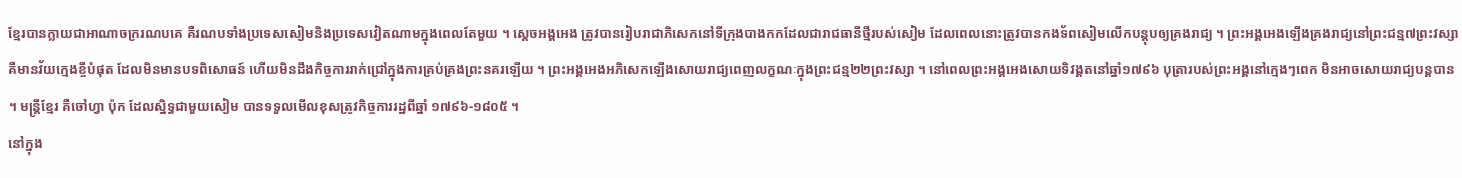ខ្មែរបានក្លាយជាអាណាចក្ររណបគេ គឺរណបទាំងប្រទេសសៀមនិងប្រទេសវៀតណាមក្នុងពេលតែមួយ ។ ស្ដេចអង្គអេង ត្រូវបានរៀបរាជាភិសេកនៅទីក្រុងបាងកកដែលជារាជធានីថ្មីរបស់សៀម ដែលពេលនោះត្រូវបានកងទ័ពសៀមលើកបន្តុបឲ្យគ្រងរាជ្យ ។ ព្រះអង្គអេងឡើងគ្រងរាជ្យនៅព្រះជន្ម៧ព្រះវស្សា គឺមានវ័យក្មេងខ្ចីបំផុត ដែលមិនមានបទពិសោធន៍ ហើយមិនដឹងកិច្ចការរាក់ជ្រៅក្នុងការគ្រប់គ្រងព្រះនគរឡើយ ។ ព្រះអង្គអេងអភិសេកឡើងសោយរាជ្យពេញលក្ខណៈក្នុងព្រះជន្ម២២ព្រះវស្សា ។ នៅពេលព្រះអង្គអេងសោយទិវង្គតនៅឆ្នាំ១៧៩៦ បុត្រារបស់ព្រះអង្គនៅក្មេងៗពេក មិនអាចសោយរាជ្យបន្តបាន ។ មន្ត្រីខ្មែរ គឺចៅហ្វា ប៉ុក ដែលស្និទ្ធជាមួយសៀម បានទទួលមើលខុសត្រូវកិច្ចការរដ្ឋពីឆ្នាំ ១៧៩៦-១៨០៥ ។
នៅក្នុង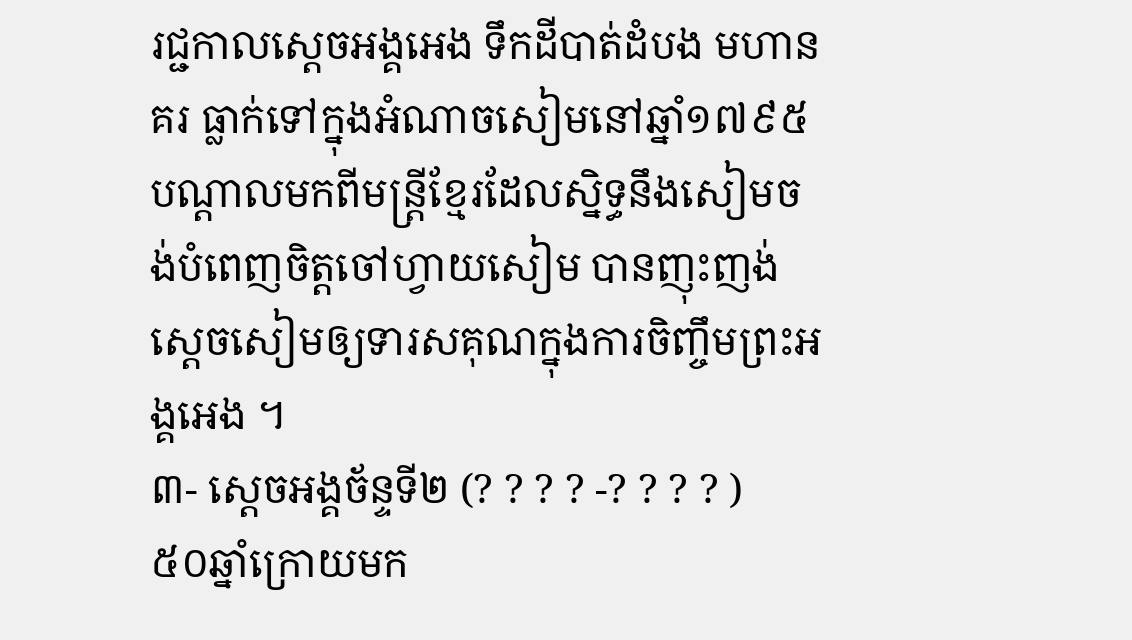រជ្ជកាលស្ដេចអង្គអេង ទឹកដីបាត់ដំបង មហានគរ ធ្លាក់ទៅក្នុងអំណាចសៀមនៅឆ្នាំ១៧៩៥ បណ្ដាលមកពីមន្ត្រីខ្មែរដែលស្និទ្ធនឹងសៀមចង់បំពេញចិត្តចៅហ្វាយសៀម បានញុះញង់ស្ដេចសៀមឲ្យទារសគុណក្នុងការចិញ្ចឹមព្រះអង្គអេង ។
៣- ស្ដេចអង្គច័ន្ទទី២ (? ? ? ? -? ? ? ? )
៥០ឆ្នាំក្រោយមក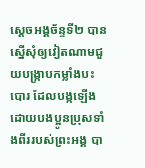ស្ដេចអង្គច័ន្ទទី២ បានស្នើសុំឲ្យវៀតណាមជួយបង្ក្រាបកម្លាំងបះបោរ ដែលបង្កឡើងដោយបងប្អូនប្រុសទាំងពីររបស់ព្រះអង្គ បា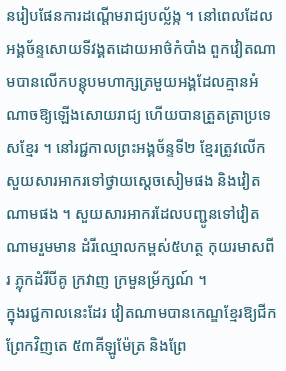នរៀបផែនការដណ្តើមរាជ្យបល្ល័ង្ក ។ នៅពេលដែល អង្គច័ន្ទសោយទីវង្គតដោយអាថ៌កំបាំង ពួកវៀតណាមបានលើកបន្តុបមហាក្សត្រមួយអង្គដែលគ្មានអំណាចឱ្យឡើងសោយរាជ្យ ហើយបានត្រួតត្រាប្រទេសខ្មែរ ។ នៅរជ្ជកាលព្រះអង្គច័ន្ទទី២ ខ្មែរត្រូវលើកសួយសារអាករទៅថ្វាយស្ដេចសៀមផង និងវៀតណាមផង ។ សួយសារអាករដែលបញ្ជូនទៅវៀតណាមរួមមាន ដំរីឈ្មោលកម្ពស់៥ហត្ថ កុយរមាសពីរ ភ្លុកដំរីបីគូ ក្រវាញ ក្រមួនម្រ័ក្សណ៍ ។
ក្នុងរជ្ជកាលនេះដែរ វៀតណាមបានកេណ្ឌខ្មែរឱ្យជីកព្រែកវិញតេ ៥៣គីឡូម៉ែត្រ និងព្រែ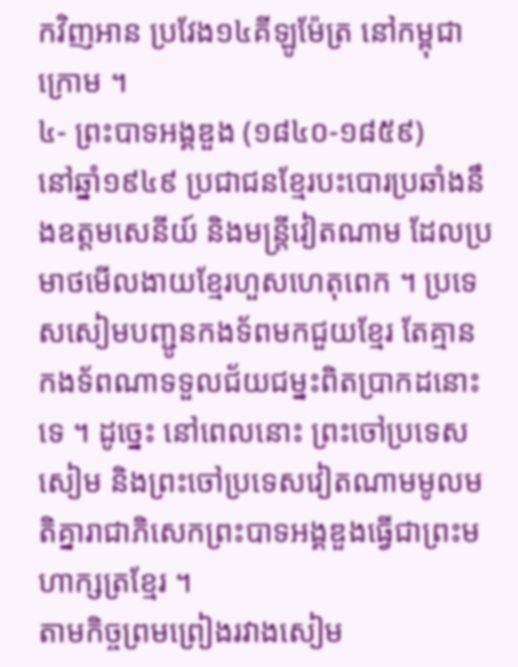កវិញអាន ប្រវែង១៤គីឡូម៉ែត្រ នៅកម្ពុជាក្រោម ។
៤- ព្រះបាទអង្គឌួង (១៨៤០-១៨៥៩)
នៅឆ្នាំ១៩៤៩ ប្រជាជនខ្មែរបះបោរប្រឆាំងនឹងឧត្តមសេនីយ៍ និងមន្ត្រីវៀតណាម ដែលប្រមាថមើលងាយខ្មែរហួសហេតុពេក ។ ប្រទេសសៀមបញ្ជូនកងទ័ពមកជួយខ្មែរ តែគ្មានកងទ័ពណាទទួលជ័យជម្នះពិតប្រាកដនោះទេ ។ ដូច្នេះ នៅពេលនោះ ព្រះចៅប្រទេសសៀម និងព្រះចៅប្រទេសវៀតណាមមូលមតិគ្នារាជាភិសេកព្រះបាទអង្គឌួងធ្វើជាព្រះមហាក្សត្រខ្មែរ ។
តាមកិច្ចព្រមព្រៀងរវាងសៀម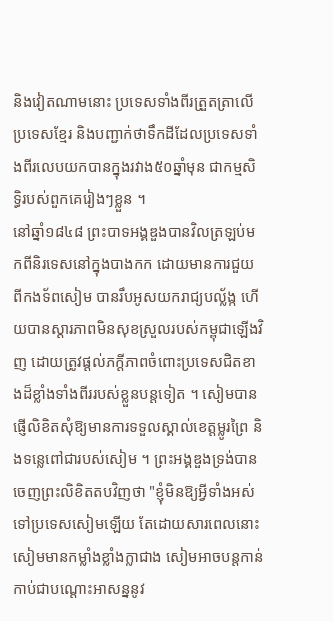និងវៀតណាមនោះ ប្រទេសទាំងពីរត្រួតត្រាលើប្រទេសខ្មែរ និងបញ្ជាក់ថាទឹកដីដែលប្រទេសទាំងពីរលេបយកបានក្នុងរវាង៥០ឆ្នាំមុន ជាកម្មសិទ្ធិរបស់ពួកគេរៀងៗខ្លួន ។
នៅឆ្នាំ១៨៤៨ ព្រះបាទអង្គឌួងបានវិលត្រឡប់មកពីនិរទេសនៅក្នុងបាងកក ដោយមានការជួយពីកងទ័ពសៀម បានរឹបអូសយករាជ្យបល្ល័ង្ក ហើយបានស្ដារភាពមិនសុខស្រួលរបស់កម្ពុជាឡើងវិញ ដោយត្រូវផ្ដល់ភក្ដីភាពចំពោះប្រទេសជិតខាងដ៏ខ្លាំងទាំងពីររបស់ខ្លួនបន្តទៀត ។ សៀមបានផ្ញើលិខិតសុំឱ្យមានការទទួលស្គាល់ខេត្តម្លូរព្រៃ និងទន្លេពៅជារបស់សៀម ។ ព្រះអង្គឌួងទ្រង់បានចេញព្រះលិខិតតបវិញថា "ខ្ញុំមិនឱ្យអ្វីទាំងអស់ទៅប្រទេសសៀមឡើយ តែដោយសារពេលនោះសៀមមានកម្លាំងខ្លាំងក្លាជាង សៀមអាចបន្តកាន់កាប់ជាបណ្ដោះអាសន្ននូវ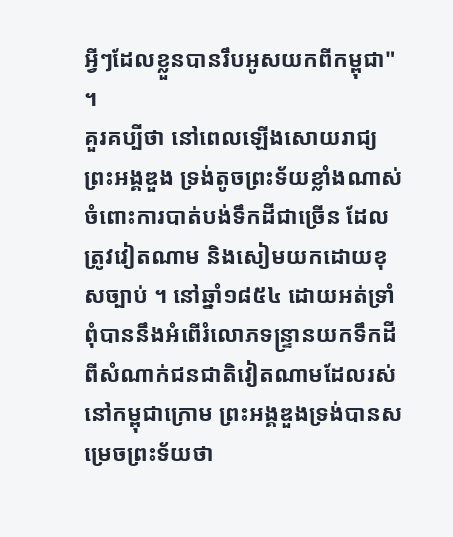អ្វីៗដែលខ្លួនបានរឹបអូសយកពីកម្ពុជា" ។
គួរគប្បីថា នៅពេលឡើងសោយរាជ្យ ព្រះអង្គឌួង ទ្រង់តូចព្រះទ័យខ្លាំងណាស់ ចំពោះការបាត់បង់ទឹកដីជាច្រើន ដែលត្រូវវៀតណាម និងសៀមយកដោយខុសច្បាប់ ។ នៅឆ្នាំ១៨៥៤ ដោយអត់ទ្រាំពុំបាននឹងអំពើរំលោភទន្ទ្រានយកទឹកដីពីសំណាក់ជនជាតិវៀតណាមដែលរស់នៅកម្ពុជាក្រោម ព្រះអង្គឌួងទ្រង់បានសម្រេចព្រះទ័យថា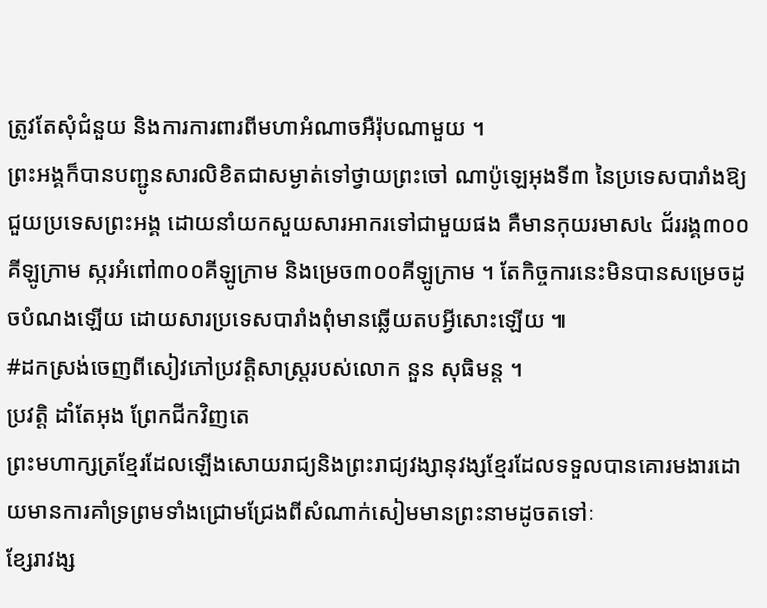ត្រូវតែសុំជំនួយ និងការការពារពីមហាអំណាចអឺរ៉ុបណាមួយ ។
ព្រះអង្គក៏បានបញ្ជូនសារលិខិតជាសម្ងាត់ទៅថ្វាយព្រះចៅ ណាប៉ូឡេអុងទី៣ នៃប្រទេសបារាំងឱ្យជួយប្រទេសព្រះអង្គ ដោយនាំយកសួយសារអាករទៅជាមួយផង គឺមានកុយរមាស៤ ជ័ររង្គ៣០០គីឡូក្រាម ស្ករអំពៅ៣០០គីឡូក្រាម និងម្រេច៣០០គីឡូក្រាម ។ តែកិច្ចការនេះមិនបានសម្រេចដូចបំណងឡើយ ដោយសារប្រទេសបារាំងពុំមានឆ្លើយតបអ្វីសោះឡើយ ៕
#ដកស្រង់ចេញពីសៀវភៅប្រវត្តិសាស្ត្ររបស់លោក នួន សុធិមន្ត ។
ប្រវត្តិ ដាំតែអុង ព្រែកជីកវិញតេ
ព្រះមហាក្សត្រខ្មែរដែលឡើងសោយរាជ្យនិងព្រះរាជ្យវង្សានុវង្សខ្មែរដែលទទួលបានគោរមងារដោយមានការគាំទ្រព្រមទាំងជ្រោមជ្រែងពីសំណាក់សៀមមានព្រះនាមដូចតទៅៈ
ខ្សែរាវង្ស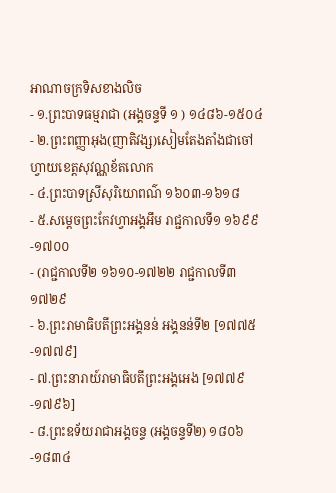អាណាចក្រទិសខាងលិច
- ១.ព្រះបាទធម្មរាជា (អង្គចន្ទទី ១ ) ១៤៨៦-១៥០៤
- ២.ព្រះពញ្ញាអុង(ញាតិវង្ស)សៀមតែងតាំងជាចៅហ្វាយខេត្តសុវណ្ណខ័តលោក
- ៤.ព្រះបាទស្រីសុរិយោពណ៌ ១៦០៣-១៦១៨
- ៥.សម្តេចព្រះកែវហ្វាអង្គអឹម រាជ្ជកាលទី១ ១៦៩៩-១៧០០
- (រាជ្ជកាលទី២ ១៦១០-១៧២២ រាជ្ជកាលទី៣ ១៧២៩
- ៦.ព្រះរាមាធិបតីព្រះអង្គនន់ អង្គនន់ទី២ [១៧៧៥-១៧៧៩]
- ៧.ព្រះនារាយ៍រាមាធិបតីព្រះអង្គអេង [១៧៧៩-១៧៩៦]
- ៨.ព្រះឧទ័យរាជាអង្គចន្ទ (អង្គចន្ទទី២) ១៨០៦-១៨៣៤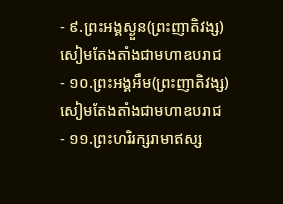- ៩.ព្រះអង្គស្ងួន(ព្រះញាតិវង្ស)សៀមតែងតាំងជាមហាឧបរាជ
- ១០.ព្រះអង្គអឹម(ព្រះញាតិវង្ស) សៀមតែងតាំងជាមហាឧបរាជ
- ១១.ព្រះហរិរក្សរាមាឥស្ស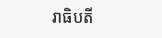រាធិបតី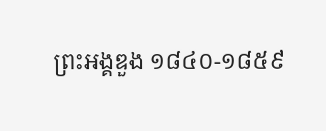ព្រះអង្គឌួង ១៨៤០-១៨៥៩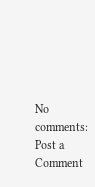No comments:
Post a Comment